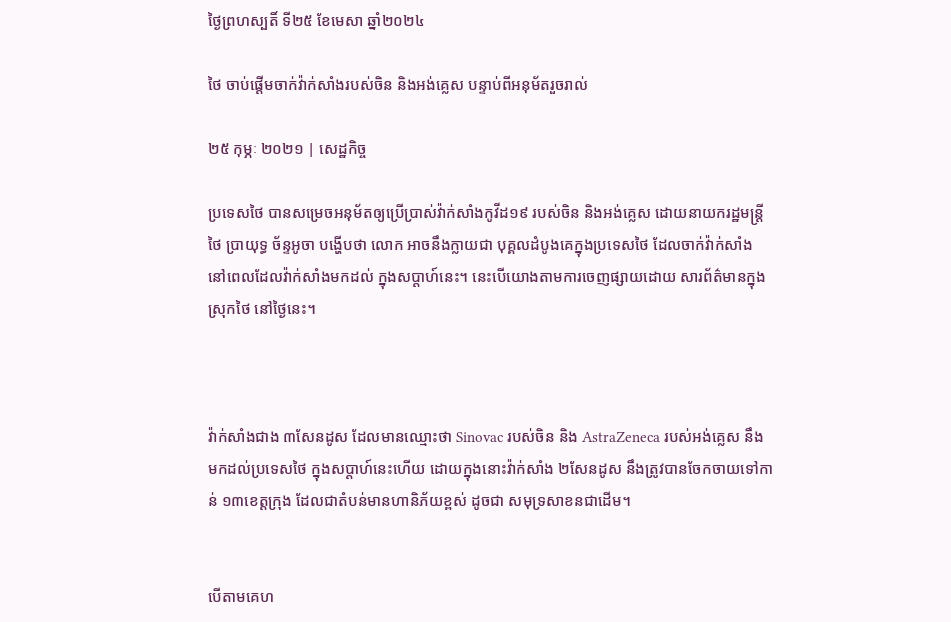ថ្ងៃព្រហស្បតិ៍ ទី២៥ ខែមេសា ឆ្នាំ២០២៤

ថៃ ចាប់ផ្តើមចាក់វ៉ាក់សាំងរបស់ចិន និងអង់គ្លេស បន្ទាប់ពីអនុម័តរួចរាល់

២៥ កុម្ភៈ ២០២១ | សេដ្ឋកិច្ច

ប្រទេសថៃ បានសម្រេចអនុម័តឲ្យប្រើប្រាស់វ៉ាក់សាំងកូវីដ១៩ របស់ចិន និងអង់គ្លេស ដោយនាយករដ្ឋមន្រ្តីថៃ ប្រាយុទ្ធ ច័ន្ទអូចា បង្ហើបថា លោក អាចនឹងក្លាយជា បុគ្គលដំបូងគេក្នុងប្រទេសថៃ ដែលចាក់វ៉ាក់សាំង នៅពេលដែលវ៉ាក់សាំងមកដល់ ក្នុងសប្តាហ៍នេះ។ នេះបើយោងតាមការចេញផ្សាយដោយ សារព័ត៌មានក្នុងស្រុកថៃ នៅថ្ងៃនេះ។



វ៉ាក់សាំងជាង ៣សែនដូស ដែលមានឈ្មោះថា Sinovac របស់ចិន និង AstraZeneca របស់អង់គ្លេស នឹងមកដល់ប្រទេសថៃ ក្នុងសប្តាហ៍នេះហើយ ដោយក្នុងនោះវ៉ាក់សាំង ២សែនដូស នឹងត្រូវបានចែកចាយទៅកាន់ ១៣ខេត្តក្រុង ដែលជាតំបន់មានហានិភ័យខ្ពស់ ដូចជា សមុទ្រសាខនជាដើម។


បើតាមគេហ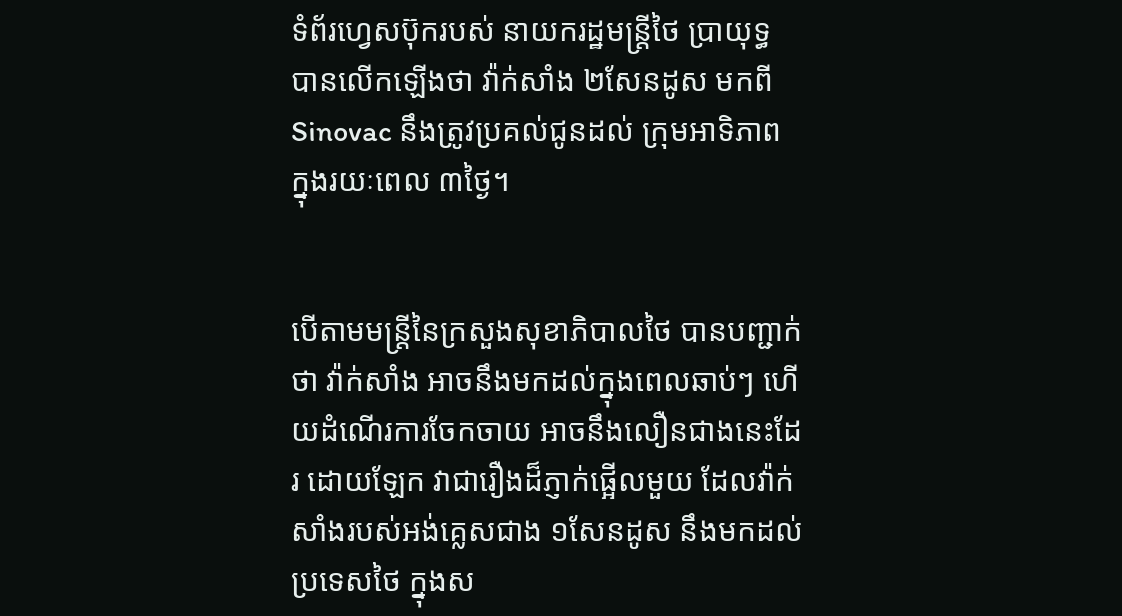ទំព័រហ្វេសប៊ុករបស់ នាយករដ្ឋមន្រ្តីថៃ ប្រាយុទ្ធ បានលើកឡើងថា វ៉ាក់សាំង ២សែនដូស មកពី Sinovac នឹងត្រូវប្រគល់ជូនដល់ ក្រុមអាទិភាព ក្នុងរយៈពេល ៣ថ្ងៃ។


បើតាមមន្រ្តីនៃក្រសួងសុខាភិបាលថៃ បានបញ្ជាក់ថា វ៉ាក់សាំង អាចនឹងមកដល់ក្នុងពេលឆាប់ៗ ហើយដំណើរការចែកចាយ អាចនឹងលឿនជាងនេះដែរ ដោយឡែក វាជារឿងដ៏ភ្ញាក់ផ្អើលមួយ ដែលវ៉ាក់សាំងរបស់អង់គ្លេសជាង ១សែនដូស នឹងមកដល់ប្រទេសថៃ ក្នុងស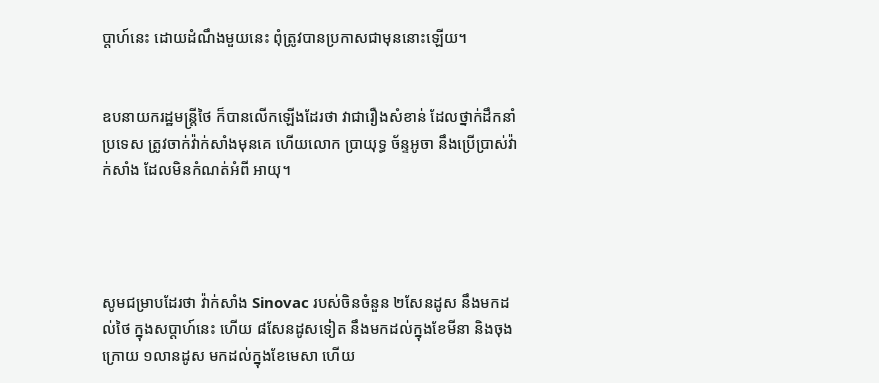ប្តាហ៍នេះ ដោយដំណឹងមួយនេះ ពុំត្រូវបានប្រកាសជាមុននោះឡើយ។


ឧបនាយករដ្ឋមន្រ្តីថៃ ក៏បានលើកឡើងដែរថា វាជារឿងសំខាន់ ដែលថ្នាក់ដឹកនាំប្រទេស ត្រូវចាក់វ៉ាក់សាំងមុនគេ ហើយលោក ប្រាយុទ្ធ ច័ន្ទអូចា នឹងប្រើប្រាស់វ៉ាក់សាំង ដែលមិនកំណត់អំពី អាយុ។




សូមជម្រាបដែរថា វ៉ាក់សាំង Sinovac របស់ចិនចំនួន ២សែនដូស នឹងមកដល់ថៃ ក្នុងសប្តាហ៍នេះ ហើយ ៨សែនដូសទៀត នឹងមកដល់ក្នុងខែមីនា និងចុងក្រោយ ១លានដូស មកដល់ក្នុងខែមេសា ហើយ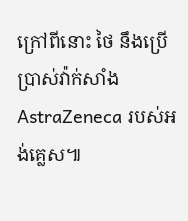ក្រៅពីនោះ ថៃ នឹងប្រើប្រាស់វ៉ាក់សាំង AstraZeneca របស់អង់គ្លេស៕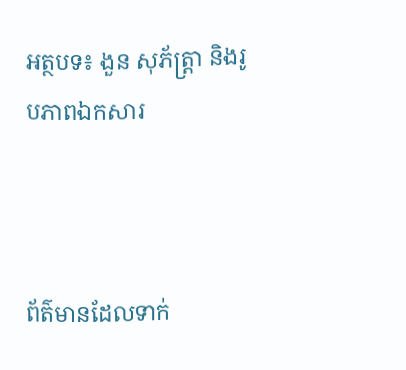អត្ថបទ៖ ងួន សុភ័ត្រ្តា និងរូបភាពឯកសារ



ព័ត៌មានដែលទាក់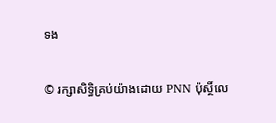ទង

© រក្សាសិទ្ធិគ្រប់យ៉ាងដោយ PNN ប៉ុស្ថិ៍លេ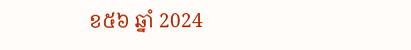ខ៥៦ ឆ្នាំ 2024